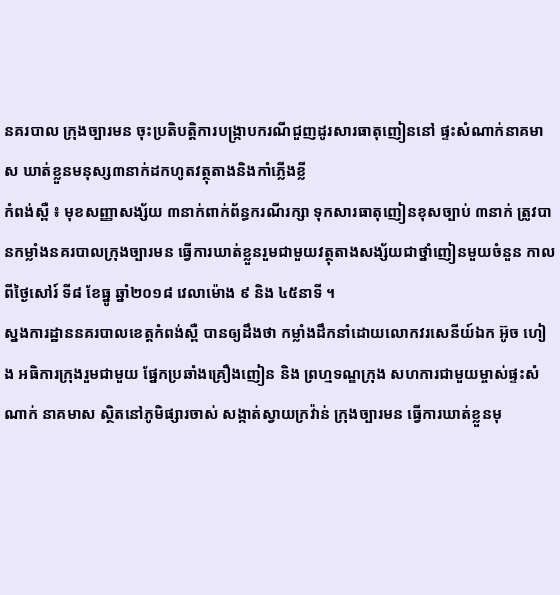នគរបាល ក្រុងច្បារមន ចុះប្រតិបត្ដិការបង្រ្កាបករណីជួញដូរសារធាតុញៀននៅ ផ្ទះសំណាក់នាគមាស ឃាត់ខ្លួនមនុស្ស៣នាក់ដកហូតវត្ថុតាងនិងកាំភ្លើងខ្លី
កំពង់ស្ពឺ ៖ មុខសញ្ញាសង្ស័យ ៣នាក់ពាក់ព័ន្ធករណីរក្សា ទុកសារធាតុញៀនខុសច្បាប់ ៣នាក់ ត្រូវបានកម្លាំងនគរបាលក្រុងច្បារមន ធ្វើការឃាត់ខ្លួនរួមជាមួយវត្ថុតាងសង្ស័យជាថ្នាំញៀនមួយចំនួន កាលពីថ្ងៃសៅរ៍ ទី៨ ខែធ្នូ ឆ្នាំ២០១៨ វេលាម៉ោង ៩ និង ៤៥នាទី ។
ស្នងការដ្ឋាននគរបាលខេត្តកំពង់ស្ពឺ បានឲ្យដឹងថា កម្លាំងដឹកនាំដោយលោកវរសេនីយ៍ឯក អ៊ូច ហៀង អធិការក្រុងរួមជាមួយ ផ្នែកប្រឆាំងគ្រឿងញៀន និង ព្រហ្មទណ្ឌក្រុង សហការជាមួយម្ចាស់ផ្ទះសំណាក់ នាគមាស ស្ថិតនៅភូមិផ្សារចាស់ សង្កាត់ស្វាយក្រវ៉ាន់ ក្រុងច្បារមន ធ្វើការឃាត់ខ្លួនមុ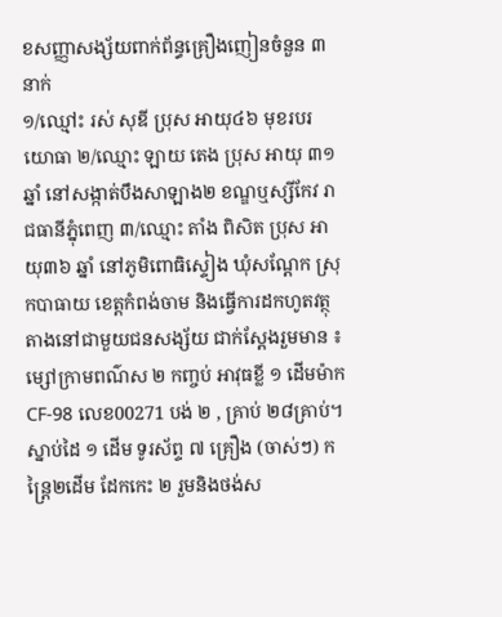ខសញ្ញាសង្ស័យពាក់ព័ន្ធគ្រឿងញៀនចំនួន ៣នាក់
១/ឈ្មៅះ រស់ សុឌី ប្រុស អាយុ៤៦ មុខរបរ យោធា ២/ឈ្មោះ ឡាយ តេង ប្រុស អាយុ ៣១ ឆ្នាំ នៅសង្កាត់បឹងសាឡាង២ ខណ្ឌឬស្សីកែវ រាជធានីភ្នុំពេញ ៣/ឈ្មោះ តាំង ពិសិត ប្រុស អាយុ៣៦ ឆ្នាំ នៅភូមិពោធិស្ទៀង ឃុំសណ្តែក ស្រុកបាធាយ ខេត្តកំពង់ចាម និងធ្វើការដកហូតវត្ថុតាងនៅជាមួយជនសង្ស័យ ជាក់ស្ដែងរួមមាន ៖ ម្សៅក្រាមពណ៌ស ២ កញ្ចប់ អាវុធខ្លី ១ ដើមម៉ាក CF-98 លេខ00271 បង់ ២ , គ្រាប់ ២៨គ្រាប់។ ស្នាប់ដៃ ១ ដើម ទូរស័ព្ទ ៧ គ្រឿង (ចាស់ៗ) កន្ត្រៃ២ដើម ដែកកេះ ២ រួមនិងថង់ស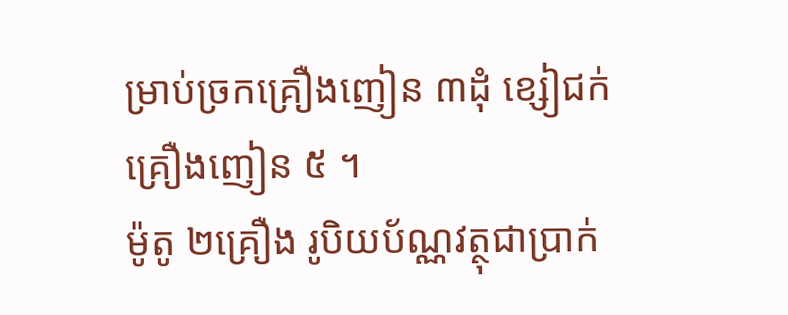ម្រាប់ច្រកគ្រឿងញៀន ៣ដុំ ខ្សៀជក់គ្រឿងញៀន ៥ ។
ម៉ូតូ ២គ្រឿង រូបិយប័ណ្ណវត្ថុជាប្រាក់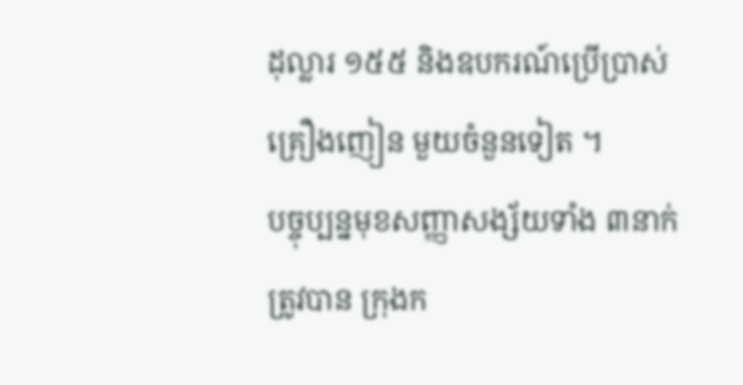ដុល្លារ ១៥៥ និងឧបករណ៍ប្រើប្រាស់គ្រឿងញៀន មួយចំនួនទៀត ។
បច្ចុប្បន្នមុខសញ្ញាសង្ស័យទាំង ៣នាក់ ត្រូវបាន ក្រុងក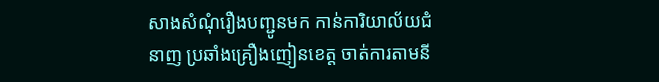សាងសំណុំរឿងបញ្ជូនមក កាន់ការិយាល័យជំនាញ ប្រឆាំងគ្រឿងញៀនខេត្ដ ចាត់ការតាមនី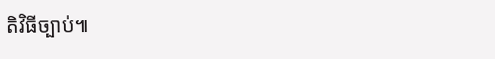តិវិធីច្បាប់៕